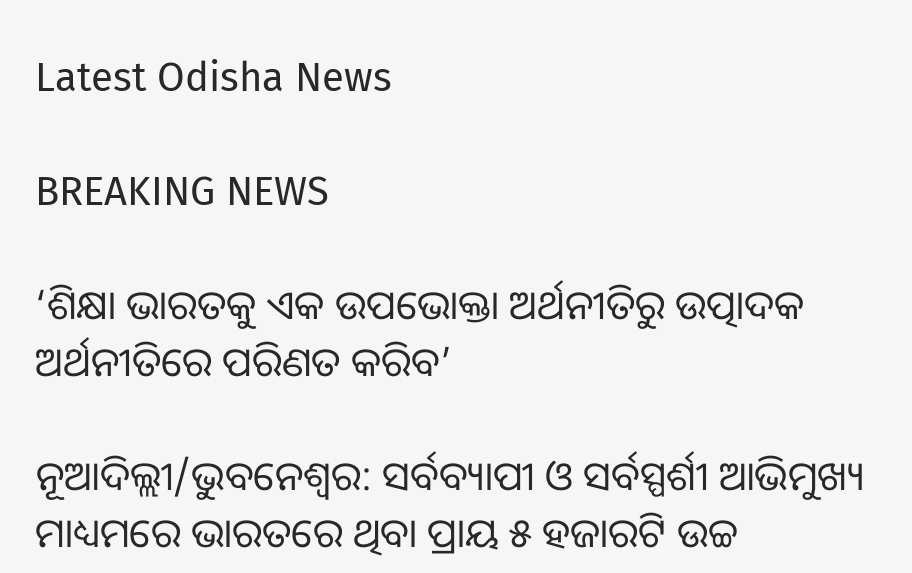Latest Odisha News

BREAKING NEWS

‘ଶିକ୍ଷା ଭାରତକୁ ଏକ ଉପଭୋକ୍ତା ଅର୍ଥନୀତିରୁ ଉତ୍ପାଦକ ଅର୍ଥନୀତିରେ ପରିଣତ କରିବ’

ନୂଆଦିଲ୍ଲୀ/ଭୁବନେଶ୍ୱର: ସର୍ବବ୍ୟାପୀ ଓ ସର୍ବସ୍ପର୍ଶୀ ଆଭିମୁଖ୍ୟ ମାଧ୍ୟମରେ ଭାରତରେ ଥିବା ପ୍ରାୟ ୫ ହଜାରଟି ଉଚ୍ଚ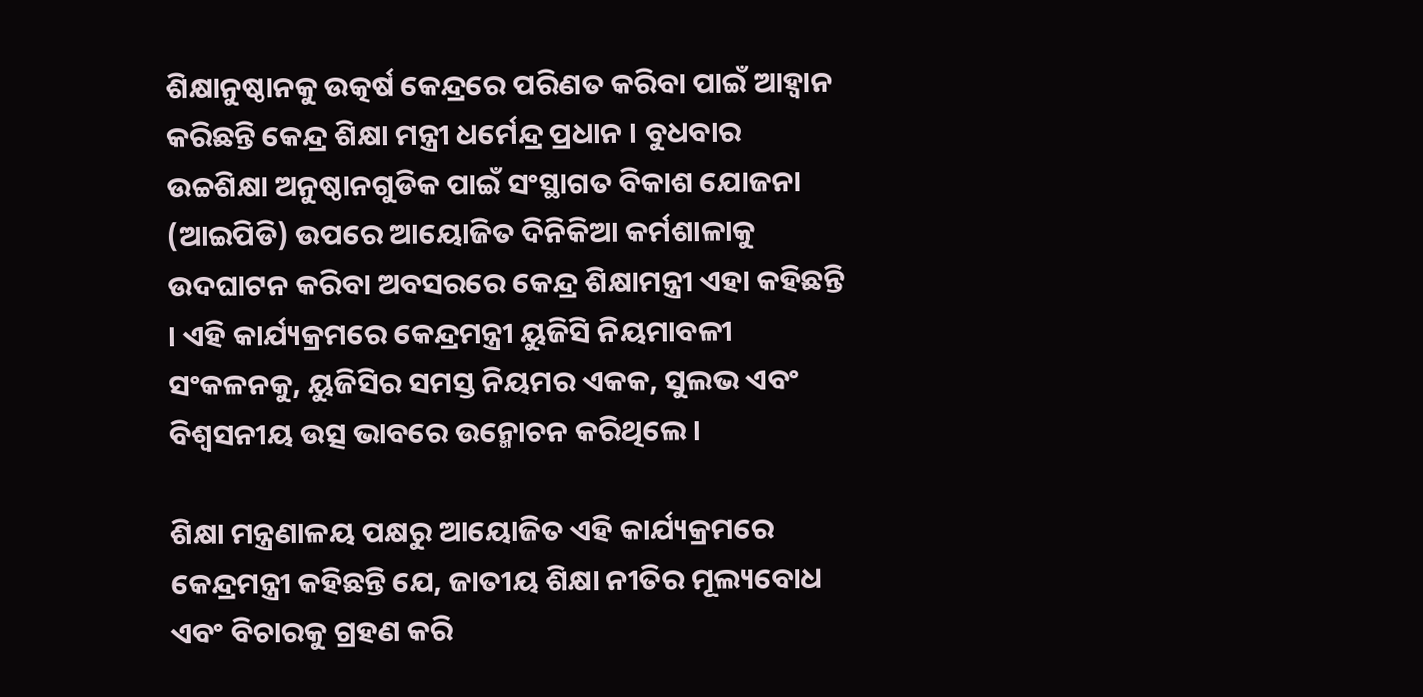ଶିକ୍ଷାନୁଷ୍ଠାନକୁ ଉତ୍କର୍ଷ କେନ୍ଦ୍ରରେ ପରିଣତ କରିବା ପାଇଁ ଆହ୍ୱାନ କରିଛନ୍ତି କେନ୍ଦ୍ର ଶିକ୍ଷା ମନ୍ତ୍ରୀ ଧର୍ମେନ୍ଦ୍ର ପ୍ରଧାନ । ବୁଧବାର ଉଚ୍ଚଶିକ୍ଷା ଅନୁଷ୍ଠାନଗୁଡିକ ପାଇଁ ସଂସ୍ଥାଗତ ବିକାଶ ଯୋଜନା (ଆଇପିଡି) ଉପରେ ଆୟୋଜିତ ଦିନିକିଆ କର୍ମଶାଳାକୁ ଉଦଘାଟନ କରିବା ଅବସରରେ କେନ୍ଦ୍ର ଶିକ୍ଷାମନ୍ତ୍ରୀ ଏହା କହିଛନ୍ତି । ଏହି କାର୍ଯ୍ୟକ୍ରମରେ କେନ୍ଦ୍ରମନ୍ତ୍ରୀ ୟୁଜିସି ନିୟମାବଳୀ ସଂକଳନକୁ, ୟୁଜିସିର ସମସ୍ତ ନିୟମର ଏକକ, ସୁଲଭ ଏବଂ ବିଶ୍ୱସନୀୟ ଉତ୍ସ ଭାବରେ ଉନ୍ମୋଚନ କରିଥିଲେ ।

ଶିକ୍ଷା ମନ୍ତ୍ରଣାଳୟ ପକ୍ଷରୁ ଆୟୋଜିତ ଏହି କାର୍ଯ୍ୟକ୍ରମରେ କେନ୍ଦ୍ରମନ୍ତ୍ରୀ କହିଛନ୍ତି ଯେ, ଜାତୀୟ ଶିକ୍ଷା ନୀତିର ମୂଲ୍ୟବୋଧ ଏବଂ ବିଚାରକୁ ଗ୍ରହଣ କରି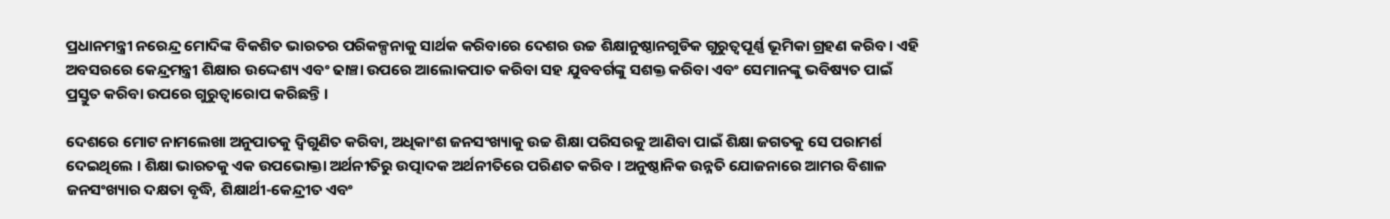ପ୍ରଧାନମନ୍ତ୍ରୀ ନରେନ୍ଦ୍ର ମୋଦିଙ୍କ ବିକଶିତ ଭାରତର ପରିକଳ୍ପନାକୁ ସାର୍ଥକ କରିବାରେ ଦେଶର ଉଚ୍ଚ ଶିକ୍ଷାନୁଷ୍ଠାନଗୁଡିକ ଗୁରୁତ୍ୱପୂର୍ଣ୍ଣ ଭୂମିକା ଗ୍ରହଣ କରିବ । ଏହି ଅବସରରେ କେନ୍ଦ୍ରମନ୍ତ୍ରୀ ଶିକ୍ଷାର ଉଦ୍ଦେଶ୍ୟ ଏବଂ ଢାଞ୍ଚା ଉପରେ ଆଲୋକପାତ କରିବା ସହ ଯୁବବର୍ଗଙ୍କୁ ସଶକ୍ତ କରିବା ଏବଂ ସେମାନଙ୍କୁ ଭବିଷ୍ୟତ ପାଇଁ ପ୍ରସ୍ତୁତ କରିବା ଉପରେ ଗୁରୁତ୍ୱାରୋପ କରିଛନ୍ତି ।

ଦେଶରେ ମୋଟ ନାମଲେଖା ଅନୁପାତକୁ ଦ୍ୱିଗୁଣିତ କରିବା, ଅଧିକାଂଶ ଜନସଂଖ୍ୟାକୁ ଉଚ୍ଚ ଶିକ୍ଷା ପରିସରକୁ ଆଣିବା ପାଇଁ ଶିକ୍ଷା ଜଗତକୁ ସେ ପରାମର୍ଶ ଦେଇଥିଲେ । ଶିକ୍ଷା ଭାରତକୁ ଏକ ଉପଭୋକ୍ତା ଅର୍ଥନୀତିରୁ ଉତ୍ପାଦକ ଅର୍ଥନୀତିରେ ପରିଣତ କରିବ । ଅନୁଷ୍ଠାନିକ ଉନ୍ନତି ଯୋଜନାରେ ଆମର ବିଶାଳ ଜନସଂଖ୍ୟାର ଦକ୍ଷତା ବୃଦ୍ଧି, ଶିକ୍ଷାର୍ଥୀ-କେନ୍ଦ୍ରୀତ ଏବଂ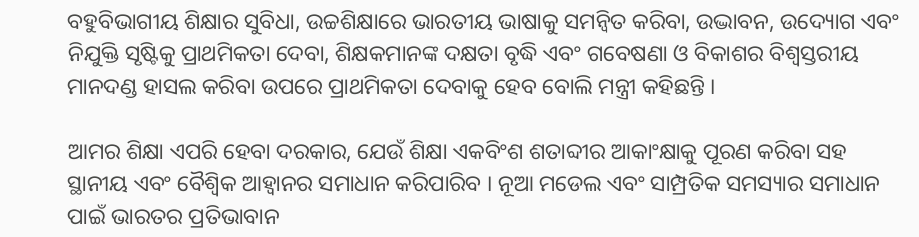ବହୁବିଭାଗୀୟ ଶିକ୍ଷାର ସୁବିଧା, ଉଚ୍ଚଶିକ୍ଷାରେ ଭାରତୀୟ ଭାଷାକୁ ସମନ୍ୱିତ କରିବା, ଉଦ୍ଭାବନ, ଉଦ୍ୟୋଗ ଏବଂ ନିଯୁକ୍ତି ସୃଷ୍ଟିକୁ ପ୍ରାଥମିକତା ଦେବା, ଶିକ୍ଷକମାନଙ୍କ ଦକ୍ଷତା ବୃଦ୍ଧି ଏବଂ ଗବେଷଣା ଓ ବିକାଶର ବିଶ୍ୱସ୍ତରୀୟ ମାନଦଣ୍ଡ ହାସଲ କରିବା ଉପରେ ପ୍ରାଥମିକତା ଦେବାକୁ ହେବ ବୋଲି ମନ୍ତ୍ରୀ କହିଛନ୍ତି ।

ଆମର ଶିକ୍ଷା ଏପରି ହେବା ଦରକାର, ଯେଉଁ ଶିକ୍ଷା ଏକବିଂଶ ଶତାବ୍ଦୀର ଆକାଂକ୍ଷାକୁ ପୂରଣ କରିବା ସହ ସ୍ଥାନୀୟ ଏବଂ ବୈଶ୍ୱିକ ଆହ୍ୱାନର ସମାଧାନ କରିପାରିବ । ନୂଆ ମଡେଲ ଏବଂ ସାମ୍ପ୍ରତିକ ସମସ୍ୟାର ସମାଧାନ ପାଇଁ ଭାରତର ପ୍ରତିଭାବାନ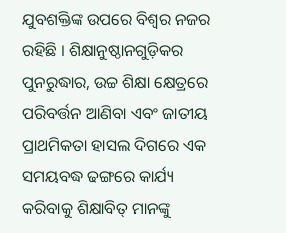ଯୁବଶକ୍ତିଙ୍କ ଉପରେ ବିଶ୍ୱର ନଜର ରହିଛି । ଶିକ୍ଷାନୁଷ୍ଠାନଗୁଡ଼ିକର ପୁନରୁଦ୍ଧାର, ଉଚ୍ଚ ଶିକ୍ଷା କ୍ଷେତ୍ରରେ ପରିବର୍ତ୍ତନ ଆଣିବା ଏବଂ ଜାତୀୟ ପ୍ରାଥମିକତା ହାସଲ ଦିଗରେ ଏକ ସମୟବଦ୍ଧ ଢଙ୍ଗରେ କାର୍ଯ୍ୟ କରିବାକୁ ଶିକ୍ଷାବିତ୍ ମାନଙ୍କୁ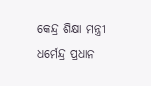କେନ୍ଦ୍ର ଶିକ୍ଷା ମନ୍ତ୍ରୀ ଧର୍ମେନ୍ଦ୍ର ପ୍ରଧାନ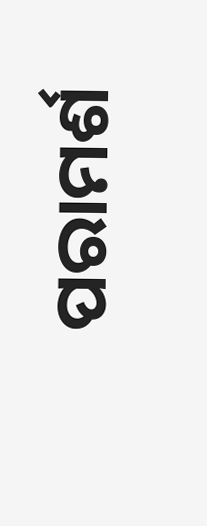ପରାମର୍ଶ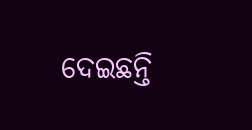ଦେଇଛନ୍ତି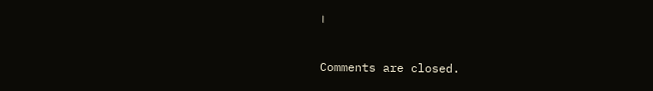।

Comments are closed.